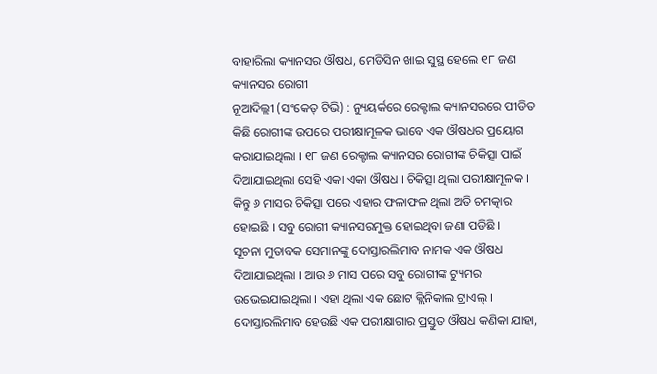ବାହାରିଲା କ୍ୟାନସର ଔଷଧ, ମେଡିସିନ ଖାଇ ସୁସ୍ଥ ହେଲେ ୧୮ ଜଣ କ୍ୟାନସର ରୋଗୀ
ନୂଆଦିଲ୍ଲୀ (ସଂକେତ୍ ଟିଭି) : ନ୍ୟୁୟର୍କରେ ରେକ୍ଟାଲ କ୍ୟାନସରରେ ପୀଡିତ କିଛି ରୋଗୀଙ୍କ ଉପରେ ପରୀକ୍ଷାମୂଳକ ଭାବେ ଏକ ଔଷଧର ପ୍ରୟୋଗ କରାଯାଇଥିଲା । ୧୮ ଜଣ ରେକ୍ଟାଲ କ୍ୟାନସର ରୋଗୀଙ୍କ ଚିକିତ୍ସା ପାଇଁ ଦିଆଯାଇଥିଲା ସେହି ଏକା ଏକା ଔଷଧ । ଚିକିତ୍ସା ଥିଲା ପରୀକ୍ଷାମୂଳକ । କିନ୍ତୁ ୬ ମାସର ଚିକିତ୍ସା ପରେ ଏହାର ଫଳାଫଳ ଥିଲା ଅତି ଚମତ୍କାର ହୋଇଛି । ସବୁ ରୋଗୀ କ୍ୟାନସରମୁକ୍ତ ହୋଇଥିବା ଜଣା ପଡିଛି ।
ସୂଚନା ମୁତାବକ ସେମାନଙ୍କୁ ଦୋସ୍ତାରଲିମାବ ନାମକ ଏକ ଔଷଧ ଦିଆଯାଇଥିଲା । ଆଉ ୬ ମାସ ପରେ ସବୁ ରୋଗୀଙ୍କ ଟ୍ୟୁମର ଉଭେଇଯାଇଥିଲା । ଏହା ଥିଲା ଏକ ଛୋଟ କ୍ଲିନିକାଲ ଟ୍ରାଏଲ୍ । ଦୋସ୍ତାରଲିମାବ ହେଉଛି ଏକ ପରୀକ୍ଷାଗାର ପ୍ରସ୍ତୁତ ଔଷଧ କଣିକା ଯାହା,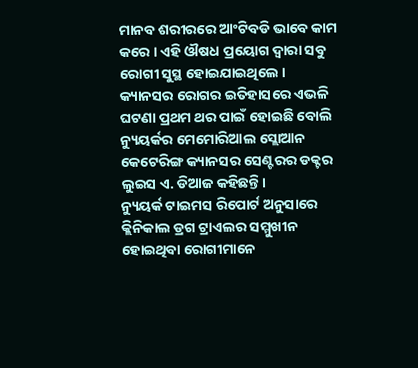ମାନବ ଶରୀରରେ ଆଂଟିବଡି ଭାବେ କାମ କରେ । ଏହି ଔଷଧ ପ୍ରୟୋଗ ଦ୍ବାରା ସବୁ ରୋଗୀ ସୁସ୍ଥ ହୋଇଯାଇଥିଲେ । କ୍ୟାନସର ରୋଗର ଇତିହାସରେ ଏଭଳି ଘଟଣା ପ୍ରଥମ ଥର ପାଇଁ ହୋଇଛି ବୋଲି ନ୍ୟୁୟର୍କର ମେମୋରିଆଲ ସ୍ଲୋଆନ କେଟେରିଙ୍ଗ କ୍ୟାନସର ସେଣ୍ଟରର ଡକ୍ଟର ଲୁଇସ ଏ. ଡିଆଜ କହିଛନ୍ତି ।
ନ୍ୟୁୟର୍କ ଟାଇମସ ରିପୋର୍ଟ ଅନୁସାରେ କ୍ଲିନିକାଲ ଡ୍ରଗ ଟ୍ରାଏଲର ସମ୍ମୁଖୀନ ହୋଇଥିବା ରୋଗୀମାନେ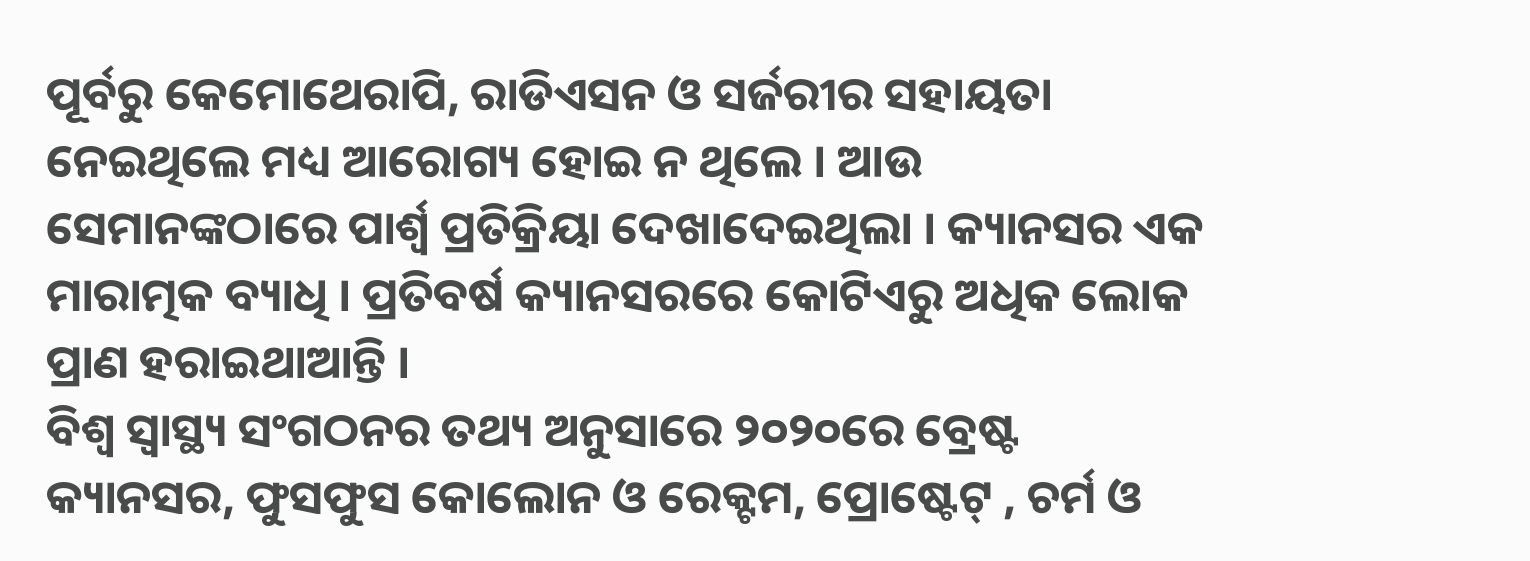ପୂର୍ବରୁ କେମୋଥେରାପି, ରାଡିଏସନ ଓ ସର୍ଜରୀର ସହାୟତା ନେଇଥିଲେ ମଧ୍ୟ ଆରୋଗ୍ୟ ହୋଇ ନ ଥିଲେ । ଆଉ ସେମାନଙ୍କଠାରେ ପାର୍ଶ୍ବ ପ୍ରତିକ୍ରିୟା ଦେଖାଦେଇଥିଲା । କ୍ୟାନସର ଏକ ମାରାତ୍ମକ ବ୍ୟାଧି । ପ୍ରତିବର୍ଷ କ୍ୟାନସରରେ କୋଟିଏରୁ ଅଧିକ ଲୋକ ପ୍ରାଣ ହରାଇଥାଆନ୍ତି ।
ବିଶ୍ୱ ସ୍ୱାସ୍ଥ୍ୟ ସଂଗଠନର ତଥ୍ୟ ଅନୁସାରେ ୨୦୨୦ରେ ବ୍ରେଷ୍ଟ କ୍ୟାନସର, ଫୁସଫୁସ କୋଲୋନ ଓ ରେକ୍ଟମ, ପ୍ରୋଷ୍ଟେଟ୍ , ଚର୍ମ ଓ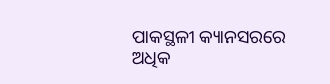ପାକସ୍ଥଳୀ କ୍ୟାନସରରେ ଅଧିକ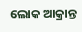ଲୋକ ଆକ୍ରାନ୍ତ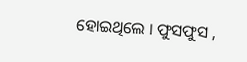ହୋଇଥିଲେ । ଫୁସଫୁସ ,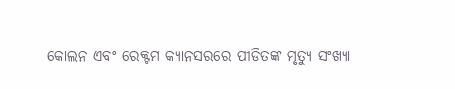କୋଲନ ଏବଂ ରେକ୍ଟମ କ୍ୟାନସରରେ ପୀଡିତଙ୍କ ମୃତ୍ୟୁ ସଂଖ୍ୟା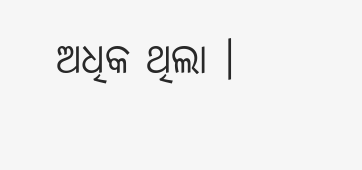ଅଧିକ ଥିଲା ।